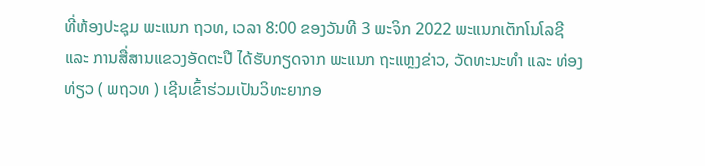ທີ່ຫ້ອງປະຊຸມ ພະແນກ ຖວທ, ເວລາ 8:00 ຂອງວັນທີ 3 ພະຈິກ 2022 ພະແນກເຕັກໂນໂລຊີ ແລະ ການສື່ສານແຂວງອັດຕະປື ໄດ້ຮັບກຽດຈາກ ພະແນກ ຖະແຫຼງຂ່າວ, ວັດທະນະທຳ ແລະ ທ່ອງທ່ຽວ ( ພຖວທ ) ເຊີນເຂົ້າຮ່ວມເປັນວິທະຍາກອ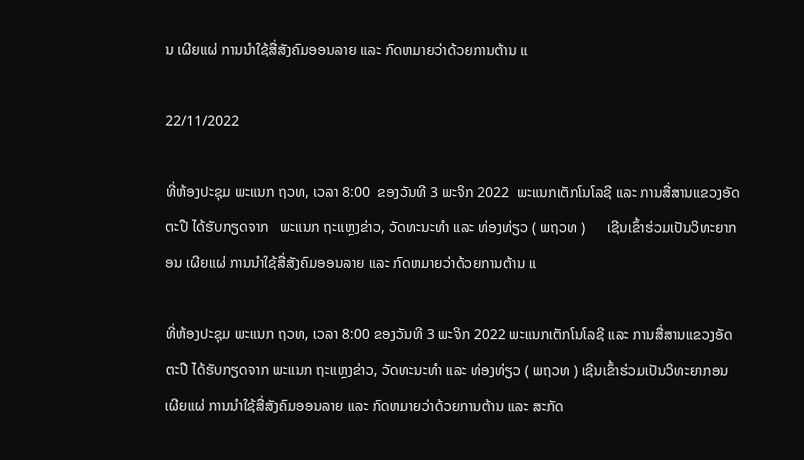ນ ເຜີຍແຜ່ ການນຳໃຊ້ສື່ສັງຄົມອອນລາຍ ແລະ ກົດຫມາຍວ່າດ້ວຍການຕ້ານ ແ

22/11/2022

ທີ່ຫ້ອງປະຊຸມ ພະແນກ ຖວທ, ເວລາ 8:00  ຂອງວັນທີ 3 ພະຈິກ 2022  ພະແນກເຕັກໂນໂລຊີ ແລະ ການສື່ສານແຂວງອັດຕະປື ໄດ້ຮັບກຽດຈາກ   ພະແນກ ຖະແຫຼງຂ່າວ, ວັດທະນະທຳ ແລະ ທ່ອງທ່ຽວ ( ພຖວທ )      ເຊີນເຂົ້າຮ່ວມເປັນວິທະຍາກອນ ເຜີຍແຜ່ ການນຳໃຊ້ສື່ສັງຄົມອອນລາຍ ແລະ ກົດຫມາຍວ່າດ້ວຍການຕ້ານ ແ

ທີ່ຫ້ອງປະຊຸມ ພະແນກ ຖວທ, ເວລາ 8:00 ຂອງວັນທີ 3 ພະຈິກ 2022 ພະແນກເຕັກໂນໂລຊີ ແລະ ການສື່ສານແຂວງອັດຕະປື ໄດ້ຮັບກຽດຈາກ ພະແນກ ຖະແຫຼງຂ່າວ, ວັດທະນະທຳ ແລະ ທ່ອງທ່ຽວ ( ພຖວທ ) ເຊີນເຂົ້າຮ່ວມເປັນວິທະຍາກອນ ເຜີຍແຜ່ ການນຳໃຊ້ສື່ສັງຄົມອອນລາຍ ແລະ ກົດຫມາຍວ່າດ້ວຍການຕ້ານ ແລະ ສະກັດ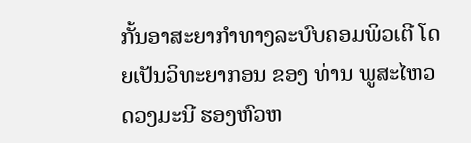ກັ້ນອາສະຍາກຳທາງລະບົບຄອມພິວເຕີ ໂດຍເປັນວິທະຍາກອນ ຂອງ ທ່ານ ພູສະໄຫວ ດວງມະນີ ຮອງຫົວຫ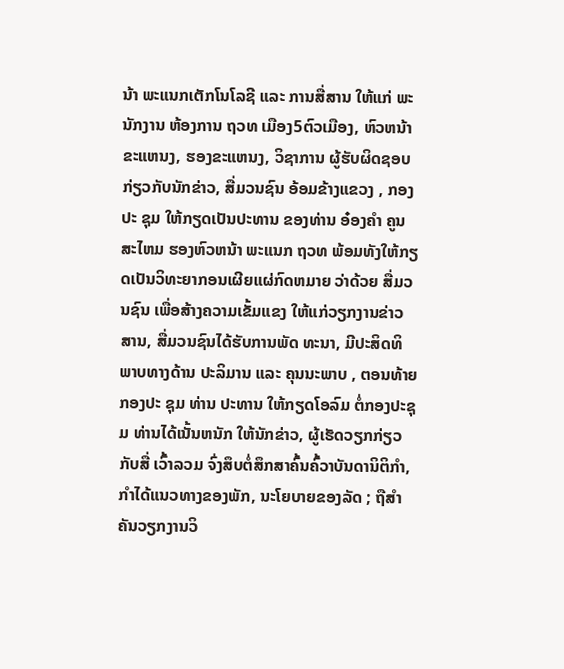ນ້າ ພະແນກເຕັກໂນໂລຊີ ແລະ ການສື່ສານ ໃຫ້ແກ່ ພະນັກງານ ຫ້ອງການ ຖວທ ເມືອງ5ຕົວເມືອງ, ຫົວຫນ້າຂະແຫນງ, ຮອງຂະແຫນງ, ວິຊາການ ຜູ້ຮັບຜິດຊອບກ່ຽວກັບນັກຂ່າວ, ສື່ມວນຊົນ ອ້ອມຂ້າງແຂວງ , ກອງປະ ຊຸມ ໃຫ້ກຽດເປັນປະທານ ຂອງທ່ານ ອ໋ອງຄຳ ຄູນສະໄຫມ ຮອງຫົວຫນ້າ ພະແນກ ຖວທ ພ້ອມທັງໃຫ້ກຽດເປັນວິທະຍາກອນເຜີຍແຜ່ກົດຫມາຍ ວ່າດ້ວຍ ສື່ມວນຊົນ ເພື່ອສ້າງຄວາມເຂັ້ມແຂງ ໃຫ້ແກ່ວຽກງານຂ່າວສານ, ສື່ມວນຊົນໄດ້ຮັບການພັດ ທະນາ, ມີປະສິດທິພາບທາງດ້ານ ປະລິມານ ແລະ ຄຸນນະພາບ , ຕອນທ້າຍ ກອງປະ ຊຸມ ທ່ານ ປະທານ ໃຫ້ກຽດໂອລົມ ຕໍ່ກອງປະຊຸມ ທ່ານໄດ້ເນັ້ນຫນັກ ໃຫ້ນັກຂ່າວ, ຜູ້ເຮັດວຽກກ່ຽວກັບສື່ ເວົ້າລວມ ຈົ່ງສຶບຕໍ່ສຶກສາຄົ້ນຄົ້ວາບັນດານິຕິກຳ, ກຳໄດ້ແນວທາງຂອງພັກ, ນະໂຍບາຍຂອງລັດ ; ຖືສຳຄັນວຽກງານວິ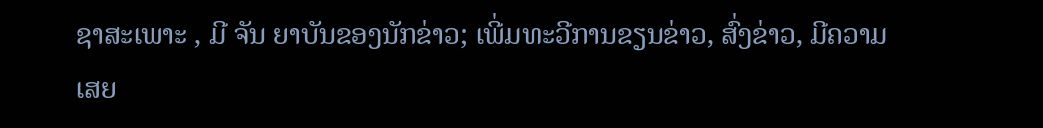ຊາສະເພາະ , ມີ ຈັນ ຍາບັນຂອງນັກຂ່າວ; ເພີ່ມທະວີການຂຽນຂ່າວ, ສົ່ງຂ່າວ, ມີຄວາມເສຍ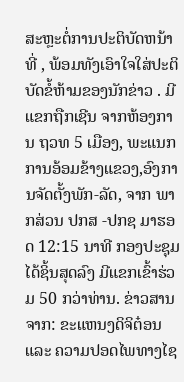ສະຫຼະຕໍ່ການປະຕິບັດຫນ້າທີ່ , ພ້ອມທັງເອົາໃຈໃສ່ປະຕິບັດຂໍ້ຫ້າມຂອງນັກຂ່າວ . ມີແຂກຖືກເຊີນ ຈາກຫ້ອງການ ຖວທ 5 ເມືອງ, ພະແນກການອ້ອມຂ້າງແຂວງ,ອົງການຈັດຕັ້ງພັກ-ລັດ, ຈາກ ພາກສ່ວນ ປກສ -ປກຊ ມາຮອດ 12:15 ນາທີ ກອງປະຊຸມໄດ້ຊິ້ນສຸດລົງ ມີແຂກເຂົ້າຮ່ວມ 50 ກວ່າທ່ານ. ຂ່າວສານຈາກ: ຂະແຫນງດິຈິຕ໋ອນ ແລະ ຄວາມປອດໄພທາງໄຊ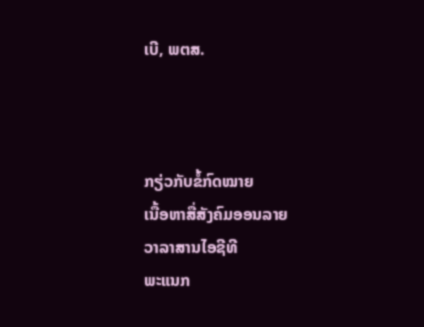ເບີ, ພຕສ.



ກຽ່ວກັບຂໍ້ກົດໝາຍ
ເນື້ອຫາສື່ສັງຄົມອອນລາຍ
ວາລາສານໄອຊີທີ
ພະແນກ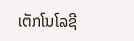ເຕັກໂນໂລຊີ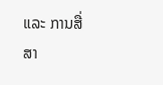ແລະ ການສື່ສາ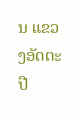ນ ແຂວງອັດຕະປື